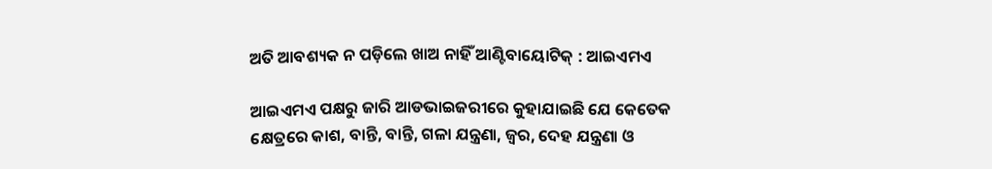ଅତି ଆବଶ୍ୟକ ନ ପଡ଼ିଲେ ଖାଅ ନାହିଁ ଆଣ୍ଟିବାୟୋଟିକ୍ : ଆଇଏମଏ

ଆଇଏମଏ ପକ୍ଷରୁ ଜାରି ଆଡଭାଇଜରୀରେ କୁହାଯାଇଛି ଯେ କେତେକ କ୍ଷେତ୍ରରେ କାଶ, ବାନ୍ତି, ବାନ୍ତି, ଗଳା ଯନ୍ତ୍ରଣା, ଜ୍ୱର, ଦେହ ଯନ୍ତ୍ରଣା ଓ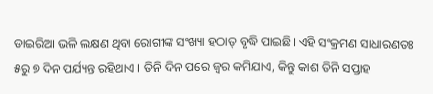ଡାଇରିଆ ଭଳି ଲକ୍ଷଣ ଥିବା ରୋଗୀଙ୍କ ସଂଖ୍ୟା ହଠାତ୍ ବୃଦ୍ଧି ପାଇଛି। ଏହି ସଂକ୍ରମଣ ସାଧାରଣତଃ ୫ରୁ ୭ ଦିନ ପର୍ଯ୍ୟନ୍ତ ରହିଥାଏ । ତିନି ଦିନ ପରେ ଜ୍ୱର କମିଯାଏ, କିନ୍ତୁ କାଶ ତିନି ସପ୍ତାହ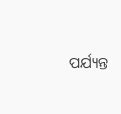ପର୍ଯ୍ୟନ୍ତ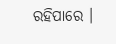ରହିପାରେ ।